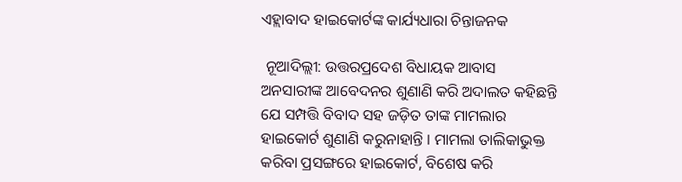ଏହ୍ଲାବାଦ ହାଇକୋର୍ଟଙ୍କ କାର୍ଯ୍ୟଧାରା ଚିନ୍ତାଜନକ

 ନୂଆଦିଲ୍ଲୀ: ଉତ୍ତରପ୍ରଦେଶ ବିଧାୟକ ଆବାସ ଅନସାରୀଙ୍କ ଆବେଦନର ଶୁଣାଣି କରି ଅଦାଲତ କହିଛନ୍ତି ଯେ ସମ୍ପତ୍ତି ବିବାଦ ସହ ଜଡ଼ିତ ତାଙ୍କ ମାମଲାର ହାଇକୋର୍ଟ ଶୁଣାଣି କରୁନାହାନ୍ତି । ମାମଲା ତାଲିକାଭୁକ୍ତ କରିବା ପ୍ରସଙ୍ଗରେ ହାଇକୋର୍ଟ, ବିଶେଷ କରି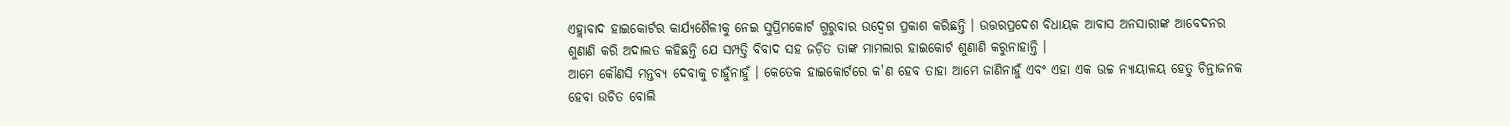ଏହ୍ଲାବାଦ ହାଇକୋର୍ଟର କାର୍ଯ୍ୟଶୈଳୀକୁ ନେଇ ସୁପ୍ରିମକୋର୍ଟ ଗୁରୁବାର ଉଦ୍ବେଗ ପ୍ରକାଶ କରିଛନ୍ତି । ଉତ୍ତରପ୍ରଦେଶ ବିଧାୟକ ଆବାସ ଅନସାରୀଙ୍କ ଆବେଦନର ଶୁଣାଣି କରି ଅଦାଲତ କହିଛନ୍ତି ଯେ ସମ୍ପତ୍ତି ବିବାଦ ସହ ଜଡ଼ିତ ତାଙ୍କ ମାମଲାର ହାଇକୋର୍ଟ ଶୁଣାଣି କରୁନାହାନ୍ତି ।
ଆମେ କୌଣସି ମନ୍ତବ୍ୟ ଦେବାକୁ ଚାହୁଁନାହୁଁ । କେତେକ ହାଇକୋର୍ଟରେ କ'ଣ ହେବ ତାହା ଆମେ ଜାଣିନାହୁଁ ଏବଂ ଏହା ଏକ ଉଚ୍ଚ ନ୍ୟାୟାଳୟ ହେତୁ ଚିନ୍ତାଜନକ ହେବା ଉଚିତ ବୋଲି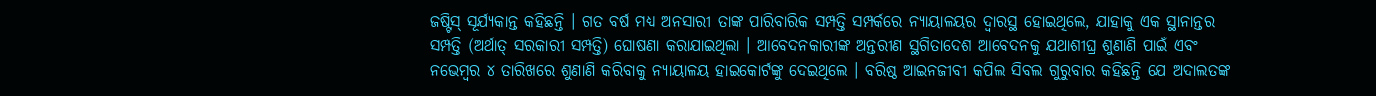ଜଷ୍ଟିସ୍ ସୂର୍ଯ୍ୟକାନ୍ତ କହିଛନ୍ତି । ଗତ ବର୍ଷ ମଧ୍ୟ ଅନସାରୀ ତାଙ୍କ ପାରିବାରିକ ସମ୍ପତ୍ତି ସମ୍ପର୍କରେ ନ୍ୟାୟାଳୟର ଦ୍ୱାରସ୍ଥ ହୋଇଥିଲେ, ଯାହାକୁ ଏକ ସ୍ଥାନାନ୍ତର ସମ୍ପତ୍ତି (ଅର୍ଥାତ୍ ସରକାରୀ ସମ୍ପତ୍ତି) ଘୋଷଣା କରାଯାଇଥିଲା । ଆବେଦନକାରୀଙ୍କ ଅନ୍ତରୀଣ ସ୍ଥଗିତାଦେଶ ଆବେଦନକୁ ଯଥାଶୀଘ୍ର ଶୁଣାଣି ପାଇଁ ଏବଂ  ନଭେମ୍ବର ୪ ତାରିଖରେ ଶୁଣାଣି କରିବାକୁ ନ୍ୟାୟାଳୟ ହାଇକୋର୍ଟଙ୍କୁ ଦେଇଥିଲେ । ବରିଷ୍ଠ ଆଇନଜୀବୀ କପିଲ ସିବଲ ଗୁରୁବାର କହିଛନ୍ତି ଯେ ଅଦାଲତଙ୍କ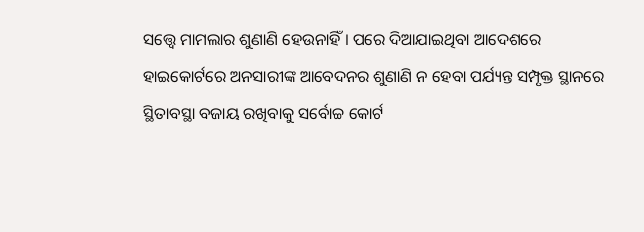ସତ୍ତ୍ୱେ ମାମଲାର ଶୁଣାଣି ହେଉନାହିଁ । ପରେ ଦିଆଯାଇଥିବା ଆଦେଶରେ ହାଇକୋର୍ଟରେ ଅନସାରୀଙ୍କ ଆବେଦନର ଶୁଣାଣି ନ ହେବା ପର୍ଯ୍ୟନ୍ତ ସମ୍ପୃକ୍ତ ସ୍ଥାନରେ ସ୍ଥିତାବସ୍ଥା ବଜାୟ ରଖିବାକୁ ସର୍ବୋଚ୍ଚ କୋର୍ଟ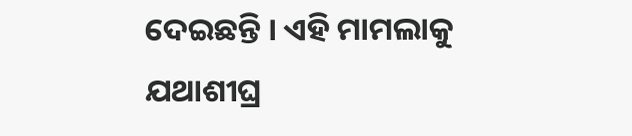ଦେଇଛନ୍ତି । ଏହି ମାମଲାକୁ ଯଥାଶୀଘ୍ର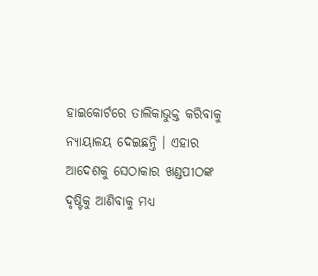ହାଇକୋର୍ଟରେ ତାଲିକାଭୁକ୍ତ କରିବାକୁ ନ୍ୟାୟାଳୟ ଦେଇଛନ୍ତି । ଏହାର ଆଦେଶକୁ ସେଠାକାର ଖଣ୍ଡପୀଠଙ୍କ ଦୃଷ୍ଟିକୁ ଆଣିବାକୁ ମଧ୍ୟ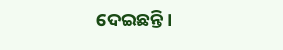ଦେଇଛନ୍ତି ।